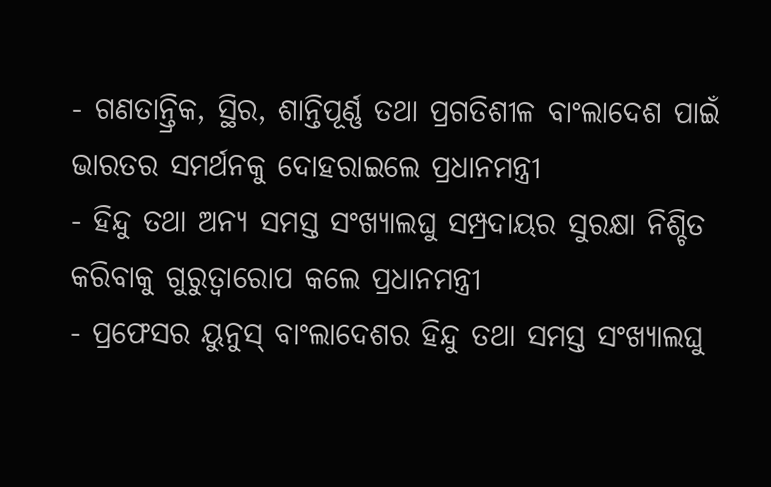- ଗଣତାନ୍ତ୍ରିକ, ସ୍ଥିର, ଶାନ୍ତିପୂର୍ଣ୍ଣ ତଥା ପ୍ରଗତିଶୀଳ ବାଂଲାଦେଶ ପାଇଁ ଭାରତର ସମର୍ଥନକୁ ଦୋହରାଇଲେ ପ୍ରଧାନମନ୍ତ୍ରୀ
- ହିନ୍ଦୁ ତଥା ଅନ୍ୟ ସମସ୍ତ ସଂଖ୍ୟାଲଘୁ ସମ୍ପ୍ରଦାୟର ସୁରକ୍ଷା ନିଶ୍ଚିତ କରିବାକୁ ଗୁରୁତ୍ୱାରୋପ କଲେ ପ୍ରଧାନମନ୍ତ୍ରୀ
- ପ୍ରଫେସର ୟୁନୁସ୍ ବାଂଲାଦେଶର ହିନ୍ଦୁ ତଥା ସମସ୍ତ ସଂଖ୍ୟାଲଘୁ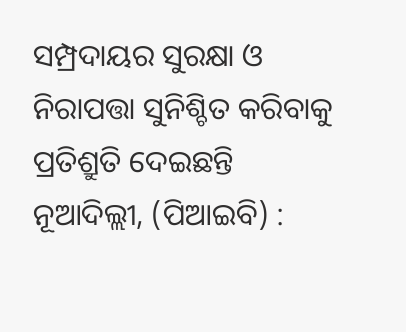ସମ୍ପ୍ରଦାୟର ସୁରକ୍ଷା ଓ ନିରାପତ୍ତା ସୁନିଶ୍ଚିତ କରିବାକୁ ପ୍ରତିଶ୍ରୁତି ଦେଇଛନ୍ତି
ନୂଆଦିଲ୍ଲୀ, (ପିଆଇବି) :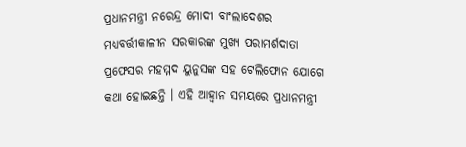ପ୍ରଧାନମନ୍ତ୍ରୀ ନରେନ୍ଦ୍ର ମୋଦୀ ବାଂଲାଦେଶର ମଧ୍ୟବର୍ତ୍ତୀକାଳୀନ ସରକାରଙ୍କ ମୁଖ୍ୟ ପରାମର୍ଶଦାତା ପ୍ରଫେସର ମହମ୍ମଦ ୟୁନୁସଙ୍କ ସହ ଟେଲିଫୋନ ଯୋଗେ କଥା ହୋଇଛନ୍ତି । ଏହି ଆହ୍ୱାନ ସମୟରେ ପ୍ରଧାନମନ୍ତ୍ରୀ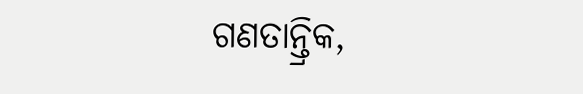ଗଣତାନ୍ତ୍ରିକ,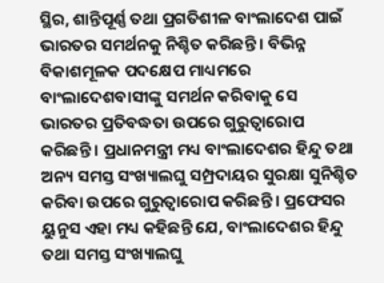ସ୍ଥିର, ଶାନ୍ତିପୂର୍ଣ୍ଣ ତଥା ପ୍ରଗତିଶୀଳ ବାଂଲାଦେଶ ପାଇଁ ଭାରତର ସମର୍ଥନକୁ ନିଶ୍ଚିତ କରିଛନ୍ତି । ବିଭିନ୍ନ ବିକାଶମୂଳକ ପଦକ୍ଷେପ ମାଧ୍ୟମରେ ବାଂଲାଦେଶବାସୀଙ୍କୁ ସମର୍ଥନ କରିବାକୁ ସେ ଭାରତର ପ୍ରତିବଦ୍ଧତା ଉପରେ ଗୁରୁତ୍ୱାରୋପ କରିଛନ୍ତି । ପ୍ରଧାନମନ୍ତ୍ରୀ ମଧ୍ୟ ବାଂଲାଦେଶର ହିନ୍ଦୁ ତଥା ଅନ୍ୟ ସମସ୍ତ ସଂଖ୍ୟାଲଘୁ ସମ୍ପ୍ରଦାୟର ସୁରକ୍ଷା ସୁନିଶ୍ଚିତ କରିବା ଉପରେ ଗୁରୁତ୍ୱାରୋପ କରିଛନ୍ତି । ପ୍ରଫେସର ୟୁନୁସ ଏହା ମଧ୍ୟ କହିଛନ୍ତି ଯେ, ବାଂଲାଦେଶର ହିନ୍ଦୁ ତଥା ସମସ୍ତ ସଂଖ୍ୟାଲଘୁ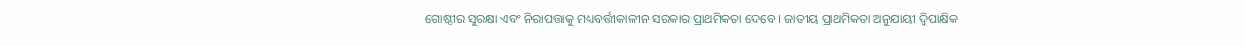ଗୋଷ୍ଠୀର ସୁରକ୍ଷା ଏବଂ ନିରାପତ୍ତାକୁ ମଧ୍ୟବର୍ତ୍ତୀକାଳୀନ ସରକାର ପ୍ରାଥମିକତା ଦେବେ । ଜାତୀୟ ପ୍ରାଥମିକତା ଅନୁଯାୟୀ ଦ୍ୱିପାକ୍ଷିକ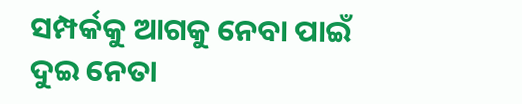ସମ୍ପର୍କକୁ ଆଗକୁ ନେବା ପାଇଁ ଦୁଇ ନେତା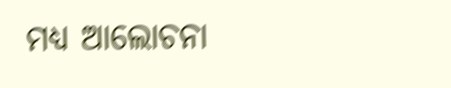ମଧ୍ୟ ଆଲୋଚନା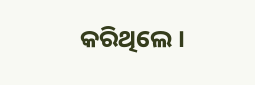କରିଥିଲେ ।